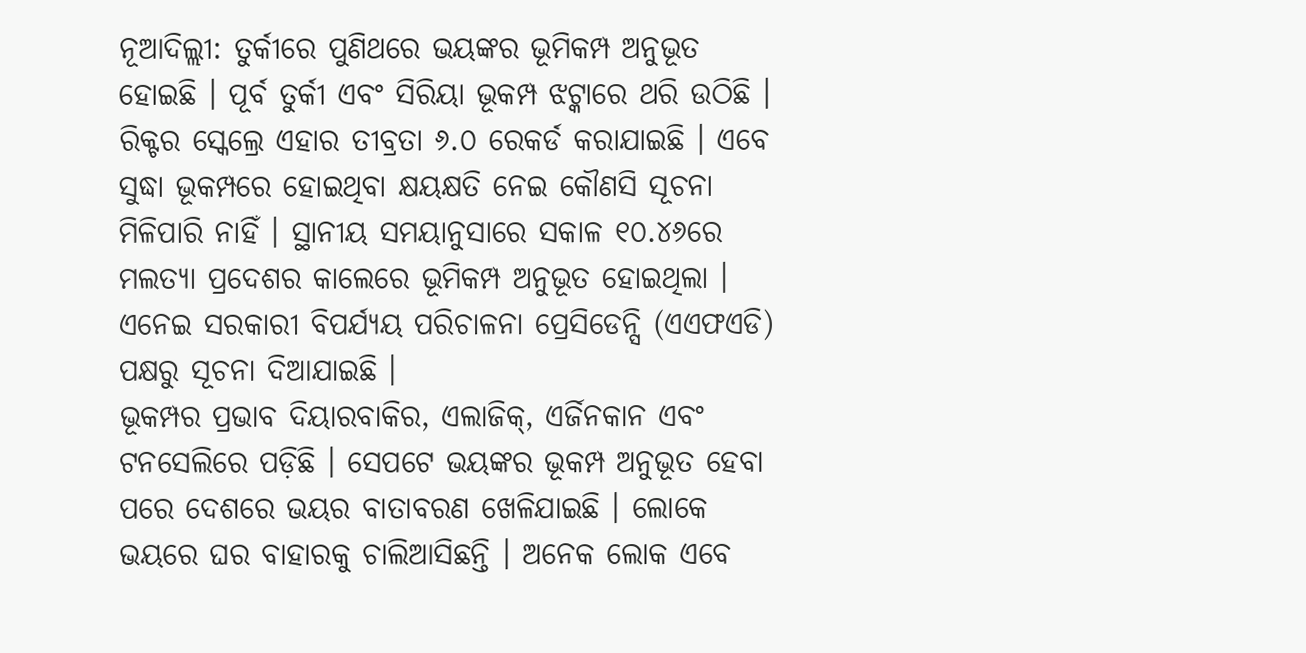ନୂଆଦିଲ୍ଲୀ: ତୁର୍କୀରେ ପୁଣିଥରେ ଭୟଙ୍କର ଭୂମିକମ୍ପ ଅନୁଭୂତ ହୋଇଛି । ପୂର୍ବ ତୁର୍କୀ ଏବଂ ସିରିୟା ଭୂକମ୍ପ ଝଟ୍କାରେ ଥରି ଉଠିଛି । ରିକ୍ଟର ସ୍କେଲ୍ରେ ଏହାର ତୀବ୍ରତା ୬.୦ ରେକର୍ଡ କରାଯାଇଛି । ଏବେ ସୁଦ୍ଧା ଭୂକମ୍ପରେ ହୋଇଥିବା କ୍ଷୟକ୍ଷତି ନେଇ କୌଣସି ସୂଚନା ମିଳିପାରି ନାହିଁ । ସ୍ଥାନୀୟ ସମୟାନୁସାରେ ସକାଳ ୧୦.୪୬ରେ ମଲତ୍ୟା ପ୍ରଦେଶର କାଲେରେ ଭୂମିକମ୍ପ ଅନୁଭୂତ ହୋଇଥିଲା । ଏନେଇ ସରକାରୀ ବିପର୍ଯ୍ୟୟ ପରିଚାଳନା ପ୍ରେସିଡେନ୍ସି (ଏଏଫଏଡି) ପକ୍ଷରୁ ସୂଚନା ଦିଆଯାଇଛି ।
ଭୂକମ୍ପର ପ୍ରଭାବ ଦିୟାରବାକିର, ଏଲାଜିକ୍, ଏର୍ଜିନକାନ ଏବଂ ଟନସେଲିରେ ପଡ଼ିଛି । ସେପଟେ ଭୟଙ୍କର ଭୂକମ୍ପ ଅନୁଭୂତ ହେବା ପରେ ଦେଶରେ ଭୟର ବାତାବରଣ ଖେଳିଯାଇଛି । ଲୋକେ ଭୟରେ ଘର ବାହାରକୁ ଚାଲିଆସିଛନ୍ତି । ଅନେକ ଲୋକ ଏବେ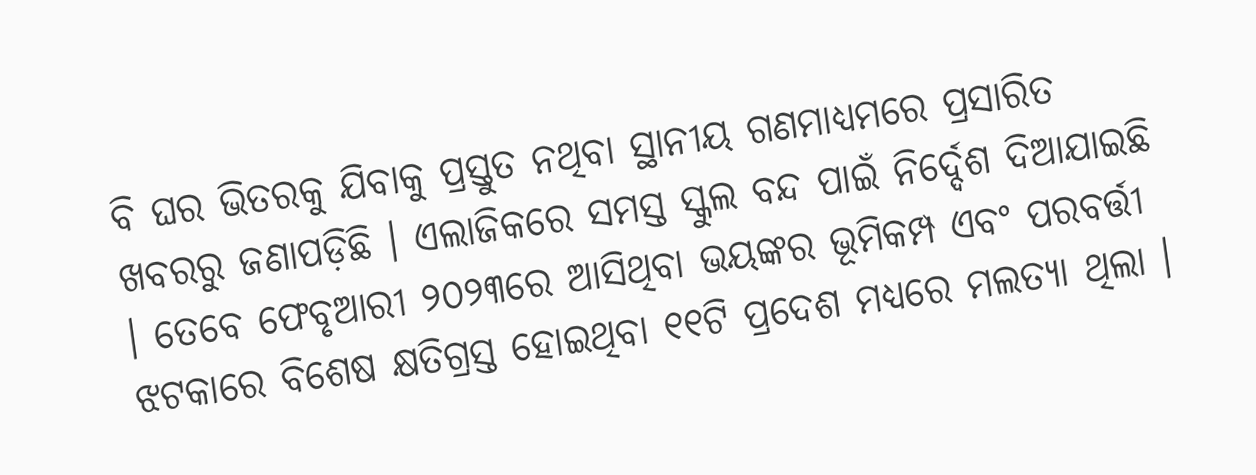ବି ଘର ଭିତରକୁ ଯିବାକୁ ପ୍ରସ୍ତୁତ ନଥିବା ସ୍ଥାନୀୟ ଗଣମାଧ୍ୟମରେ ପ୍ରସାରିତ ଖବରରୁ ଜଣାପଡ଼ିଛି । ଏଲାଜିକରେ ସମସ୍ତ ସ୍କୁଲ ବନ୍ଦ ପାଇଁ ନିର୍ଦ୍ଦେଶ ଦିଆଯାଇଛି । ତେବେ ଫେବୃଆରୀ ୨୦୨୩ରେ ଆସିଥିବା ଭୟଙ୍କର ଭୂମିକମ୍ପ ଏବଂ ପରବର୍ତ୍ତୀ ଝଟକାରେ ବିଶେଷ କ୍ଷତିଗ୍ରସ୍ତ ହୋଇଥିବା ୧୧ଟି ପ୍ରଦେଶ ମଧ୍ୟରେ ମଲତ୍ୟା ଥିଲା ।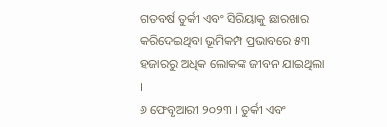ଗତବର୍ଷ ତୁର୍କୀ ଏବଂ ସିରିୟାକୁ ଛାରଖାର କରିଦେଇଥିବା ଭୂମିକମ୍ପ ପ୍ରଭାବରେ ୫୩ ହଜାରରୁ ଅଧିକ ଲୋକଙ୍କ ଜୀବନ ଯାଇଥିଲା ।
୬ ଫେବୃଆରୀ ୨୦୨୩ । ତୁର୍କୀ ଏବଂ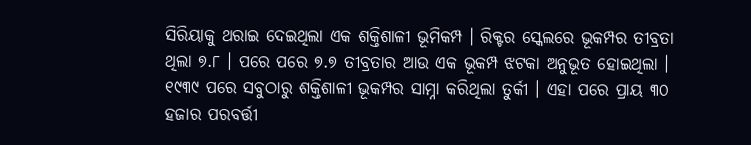ସିରିୟାକୁ ଥରାଇ ଦେଇଥିଲା ଏକ ଶକ୍ତିଶାଳୀ ଭୂମିକମ୍ପ । ରିକ୍ଟର ସ୍କେଲରେ ଭୂକମ୍ପର ତୀବ୍ରତା ଥିଲା ୭.୮ । ପରେ ପରେ ୭.୭ ତୀବ୍ରତାର ଆଉ ଏକ ଭୂକମ୍ପ ଝଟକା ଅନୁଭୂତ ହୋଇଥିଲା । ୧୯୩୯ ପରେ ସବୁଠାରୁ ଶକ୍ତିଶାଳୀ ଭୂକମ୍ପର ସାମ୍ନା କରିଥିଲା ତୁର୍କୀ । ଏହା ପରେ ପ୍ରାୟ ୩୦ ହଜାର ପରବର୍ତ୍ତୀ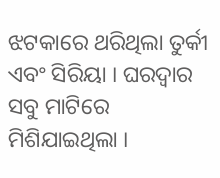ଝଟକାରେ ଥରିଥିଲା ତୁର୍କୀ ଏବଂ ସିରିୟା । ଘରଦ୍ବାର ସବୁ ମାଟିରେ ମିଶିଯାଇଥିଲା ।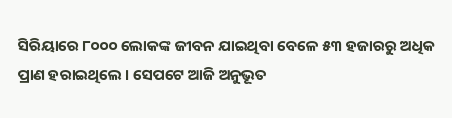ସିରିୟାରେ ୮୦୦୦ ଲୋକଙ୍କ ଜୀବନ ଯାଇଥିବା ବେଳେ ୫୩ ହଜାରରୁ ଅଧିକ ପ୍ରାଣ ହରାଇଥିଲେ । ସେପଟେ ଆଜି ଅନୁଭୂତ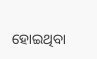ହୋଇଥିବା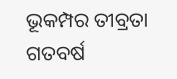ଭୂକମ୍ପର ତୀବ୍ରତା ଗତବର୍ଷ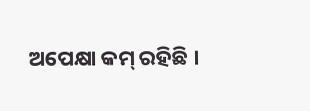ଅପେକ୍ଷା କମ୍ ରହିଛି ।